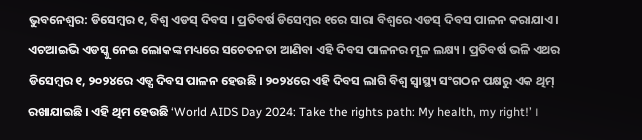ଭୁବନେଶ୍ବର: ଡିସେମ୍ବର ୧, ବିଶ୍ବ ଏଡସ୍ ଦିବସ । ପ୍ରତିବର୍ଷ ଡିସେମ୍ବର ୧ରେ ସାରା ବିଶ୍ୱରେ ଏଡସ୍ ଦିବସ ପାଳନ କରାଯାଏ । ଏଚଆଇଭି ଏଡସ୍କୁ ନେଇ ଲୋକଙ୍କ ମଧ୍ୟରେ ସଚେତନତା ଆଣିବା ଏହି ଦିବସ ପାଳନର ମୂଳ ଲକ୍ଷ୍ୟ । ପ୍ରତିବର୍ଷ ଭଳି ଏଥର ଡିସେମ୍ବର ୧, ୨୦୨୪ରେ ଏଡ୍ସ ଦିବସ ପାଳନ ହେଉଛି । ୨୦୨୪ରେ ଏହି ଦିବସ ଲାଗି ବିଶ୍ବ ସ୍ବାସ୍ଥ୍ୟ ସଂଗଠନ ପକ୍ଷରୁ ଏକ ଥିମ୍ ରଖାଯାଇଛି । ଏହି ଥିମ ହେଉଛି ‘World AIDS Day 2024: Take the rights path: My health, my right!’ ।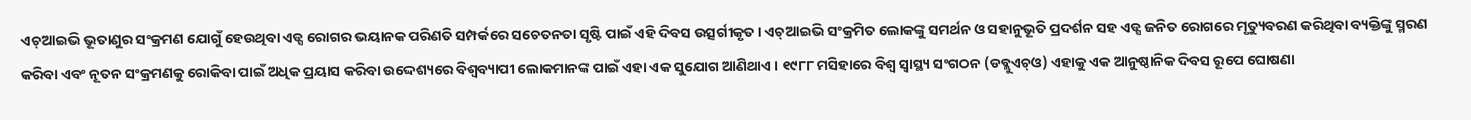ଏଚ୍ଆଇଭି ଭୂତାଣୁର ସଂକ୍ରମଣ ଯୋଗୁଁ ହେଉଥିବା ଏଡ୍ସ ରୋଗର ଭୟାନକ ପରିଣତି ସମ୍ପର୍କରେ ସଚେତନତା ସୃଷ୍ଟି ପାଇଁ ଏହି ଦିବସ ଉତ୍ସର୍ଗୀକୃତ। ଏଚ୍ଆଇଭି ସଂକ୍ରମିତ ଲୋକଙ୍କୁ ସମର୍ଥନ ଓ ସହାନୁଭୂତି ପ୍ରଦର୍ଶନ ସହ ଏଡ୍ସ ଜନିତ ରୋଗରେ ମୃତ୍ୟୁବରଣ କରିଥିବା ବ୍ୟକ୍ତିଙ୍କୁ ସ୍ମରଣ କରିବା ଏବଂ ନୂତନ ସଂକ୍ରମଣକୁ ରୋକିବା ପାଇଁ ଅଧିକ ପ୍ରୟାସ କରିବା ଉଦ୍ଦେଶ୍ୟରେ ବିଶ୍ବବ୍ୟାପୀ ଲୋକମାନଙ୍କ ପାଇଁ ଏହା ଏକ ସୁଯୋଗ ଆଣିଥାଏ । ୧୯୮୮ ମସିହାରେ ବିଶ୍ବ ସ୍ବାସ୍ଥ୍ୟ ସଂଗଠନ (ଡବ୍ଲୁଏଚ୍ଓ) ଏହାକୁ ଏକ ଆନୁଷ୍ଠାନିକ ଦିବସ ରୂପେ ଘୋଷଣା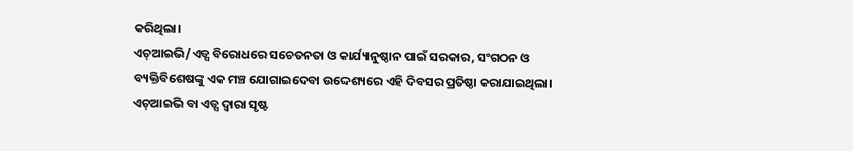କରିଥିଲା।
ଏଚ୍ଆଇଭି/ଏଡ୍ସ ବିରୋଧରେ ସଚେତନତା ଓ କାର୍ଯ୍ୟାନୁଷ୍ଠାନ ପାଇଁ ସରକାର, ସଂଗଠନ ଓ ବ୍ୟକ୍ତିବିଶେଷଙ୍କୁ ଏକ ମଞ୍ଚ ଯୋଗାଇଦେବା ଉଦ୍ଦେଶ୍ୟରେ ଏହି ଦିବସର ପ୍ରତିଷ୍ଠା କରାଯାଇଥିଲା। ଏଚ୍ଆଇଭି ବା ଏଡ୍ସ ଦ୍ବାରା ସୃଷ୍ଟ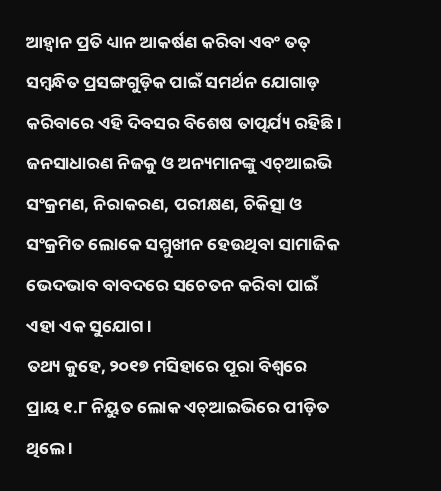ଆହ୍ବାନ ପ୍ରତି ଧ୍ୟାନ ଆକର୍ଷଣ କରିବା ଏବଂ ତତ୍ ସମ୍ବନ୍ଧିତ ପ୍ରସଙ୍ଗଗୁଡ଼ିକ ପାଇଁ ସମର୍ଥନ ଯୋଗାଡ଼ କରିବାରେ ଏହି ଦିବସର ବିଶେଷ ତାତ୍ପର୍ଯ୍ୟ ରହିଛି। ଜନସାଧାରଣ ନିଜକୁ ଓ ଅନ୍ୟମାନଙ୍କୁ ଏଚ୍ଆଇଭି ସଂକ୍ରମଣ, ନିରାକରଣ, ପରୀକ୍ଷଣ, ଚିକିତ୍ସା ଓ ସଂକ୍ରମିତ ଲୋକେ ସମ୍ମୁଖୀନ ହେଉଥିବା ସାମାଜିକ ଭେଦଭାବ ବାବଦରେ ସଚେତନ କରିବା ପାଇଁ ଏହା ଏକ ସୁଯୋଗ।
ତଥ୍ୟ କୁହେ, ୨୦୧୭ ମସିହାରେ ପୂରା ବିଶ୍ବରେ ପ୍ରାୟ ୧.୮ ନିୟୁତ ଲୋକ ଏଚ୍ଆଇଭିରେ ପୀଡ଼ିତ ଥିଲେ ।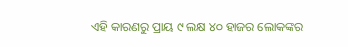ଏହି କାରଣରୁ ପ୍ରାୟ ୯ ଲକ୍ଷ ୪୦ ହାଜର ଲୋକଙ୍କର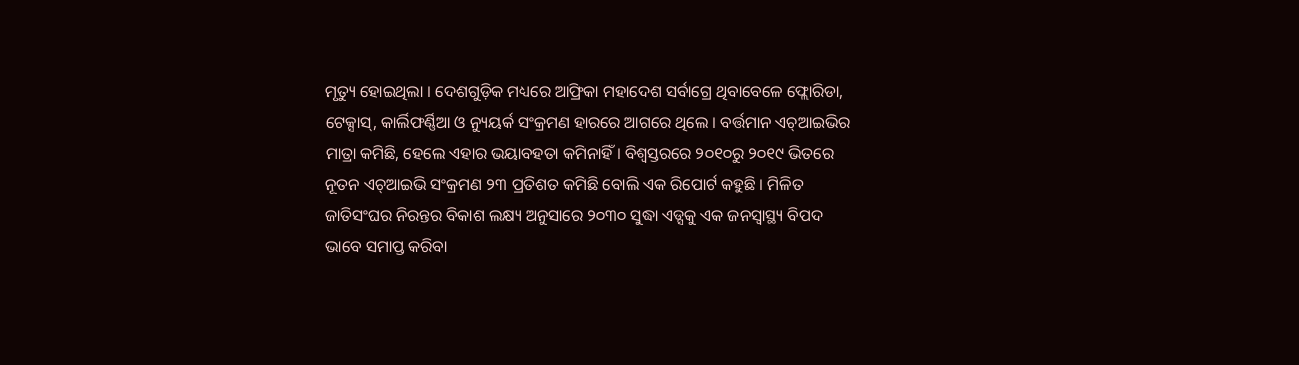ମୃତ୍ୟୁ ହୋଇଥିଲା । ଦେଶଗୁଡ଼ିକ ମଧ୍ୟରେ ଆଫ୍ରିକା ମହାଦେଶ ସର୍ବାଗ୍ରେ ଥିବାବେଳେ ଫ୍ଲୋରିଡା, ଟେକ୍ସାସ୍, କାର୍ଲିଫର୍ଣ୍ଣିଆ ଓ ନ୍ୟୁୟର୍କ ସଂକ୍ରମଣ ହାରରେ ଆଗରେ ଥିଲେ । ବର୍ତ୍ତମାନ ଏଚ୍ଆଇଭିର ମାତ୍ରା କମିଛି, ହେଲେ ଏହାର ଭୟାବହତା କମିନାହିଁ । ବିଶ୍ବସ୍ତରରେ ୨୦୧୦ରୁ ୨୦୧୯ ଭିତରେ ନୂତନ ଏଚ୍ଆଇଭି ସଂକ୍ରମଣ ୨୩ ପ୍ରତିଶତ କମିଛି ବୋଲି ଏକ ରିପୋର୍ଟ କହୁଛି । ମିଳିତ ଜାତିସଂଘର ନିରନ୍ତର ବିକାଶ ଲକ୍ଷ୍ୟ ଅନୁସାରେ ୨୦୩୦ ସୁଦ୍ଧା ଏଡ୍ସକୁ ଏକ ଜନସ୍ବାସ୍ଥ୍ୟ ବିପଦ ଭାବେ ସମାପ୍ତ କରିବା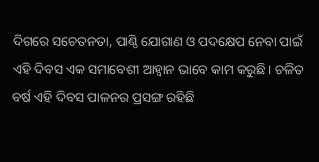ଦିଗରେ ସଚେତନତା, ପାଣ୍ଠି ଯୋଗାଣ ଓ ପଦକ୍ଷେପ ନେବା ପାଇଁ ଏହି ଦିବସ ଏକ ସମାବେଶୀ ଆହ୍ବାନ ଭାବେ କାମ କରୁଛି। ଚଳିତ ବର୍ଷ ଏହି ଦିବସ ପାଳନର ପ୍ରସଙ୍ଗ ରହିଛି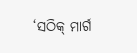‘ସଠିକ୍ ମାର୍ଗ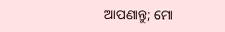ଆପଣାନ୍ତୁ; ମୋ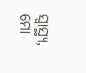ସ୍ବାସ୍ଥ୍ୟ, ମୋ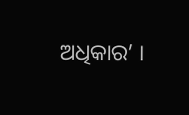ଅଧିକାର’ ।